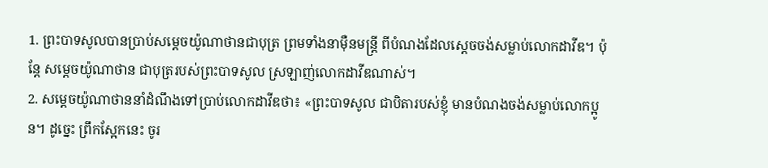1. ព្រះបាទសូលបានប្រាប់សម្ដេចយ៉ូណាថានជាបុត្រ ព្រមទាំងនាម៉ឺនមន្ត្រី ពីបំណងដែលស្ដេចចង់សម្លាប់លោកដាវីឌ។ ប៉ុន្តែ សម្ដេចយ៉ូណាថាន ជាបុត្ររបស់ព្រះបាទសូល ស្រឡាញ់លោកដាវីឌណាស់។
2. សម្ដេចយ៉ូណាថាននាំដំណឹងទៅប្រាប់លោកដាវីឌថា៖ «ព្រះបាទសូល ជាបិតារបស់ខ្ញុំ មានបំណងចង់សម្លាប់លោកប្អូន។ ដូច្នេះ ព្រឹកស្អែកនេះ ចូរ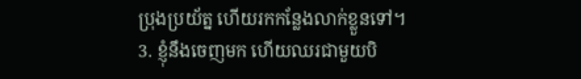ប្រុងប្រយ័ត្ន ហើយរកកន្លែងលាក់ខ្លួនទៅ។
3. ខ្ញុំនឹងចេញមក ហើយឈរជាមួយបិ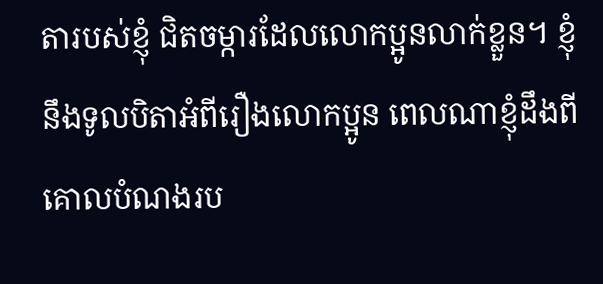តារបស់ខ្ញុំ ជិតចម្ការដែលលោកប្អូនលាក់ខ្លួន។ ខ្ញុំនឹងទូលបិតាអំពីរឿងលោកប្អូន ពេលណាខ្ញុំដឹងពីគោលបំណងរប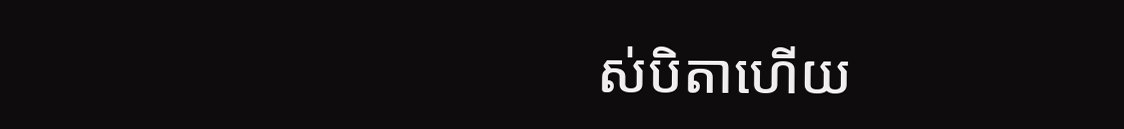ស់បិតាហើយ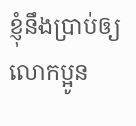ខ្ញុំនឹងប្រាប់ឲ្យលោកប្អូន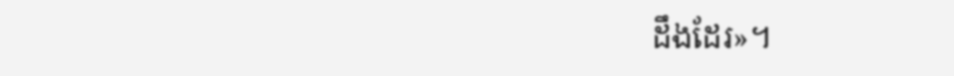ដឹងដែរ»។